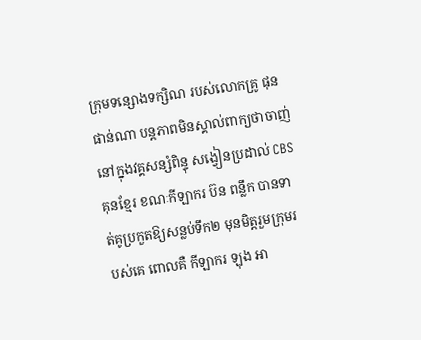ក្រុមទន្សោងទក្សិណ របស់លោកគ្រូ ផុន ផាន់ណា បន្តភាពមិនស្គាល់ពាក្យថាចាញ់ នៅក្នុងវគ្គសន្សំពិន្ទុ សង្វៀនប្រដាល់ CBS គុនខ្មែរ ខណៈកីឡាករ ប៊ន ពន្លឹក បានទាត់គូប្រកួតឱ្យសន្លប់ទឹក២ មុនមិត្តរួមក្រុមរបស់គេ ពោលគឺ កីឡាករ ឡុង អា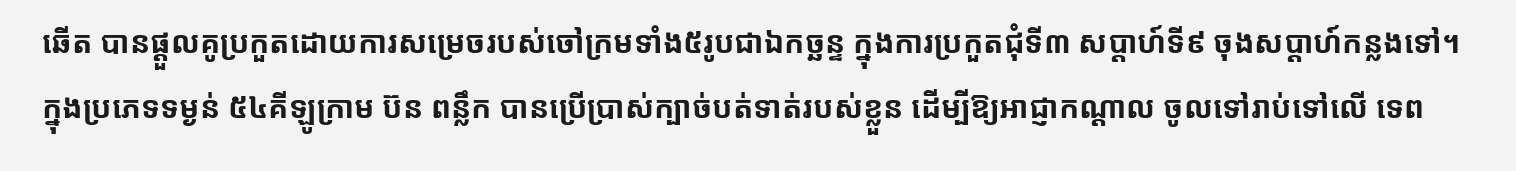ឆើត បានផ្ដួលគូប្រកួតដោយការសម្រេចរបស់ចៅក្រមទាំង៥រូបជាឯកច្ឆន្ទ ក្នុងការប្រកួតជុំទី៣ សប្ដាហ៍ទី៩ ចុងសប្ដាហ៍កន្លងទៅ។
ក្នុងប្រភេទទម្ងន់ ៥៤គីឡូក្រាម ប៊ន ពន្លឹក បានប្រើប្រាស់ក្បាច់បត់ទាត់របស់ខ្លួន ដើម្បីឱ្យអាជ្ញាកណ្ដាល ចូលទៅរាប់ទៅលើ ទេព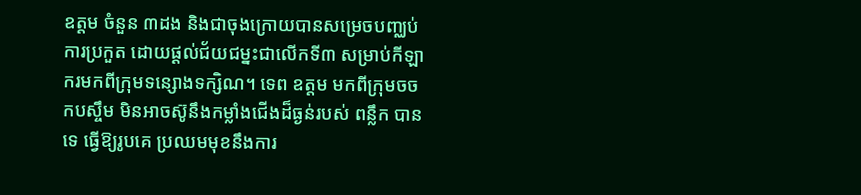ឧត្តម ចំនួន ៣ដង និងជាចុងក្រោយបានសម្រេចបញ្ឈប់ការប្រកួត ដោយផ្ដល់ជ័យជម្នះជាលើកទី៣ សម្រាប់កីឡាករមកពីក្រុមទន្សោងទក្សិណ។ ទេព ឧត្តម មកពីក្រុមចចកបស្ចឹម មិនអាចស៊ូនឹងកម្លាំងជើងដ៏ធ្ងន់របស់ ពន្លឹក បានទេ ធ្វើឱ្យរូបគេ ប្រឈមមុខនឹងការ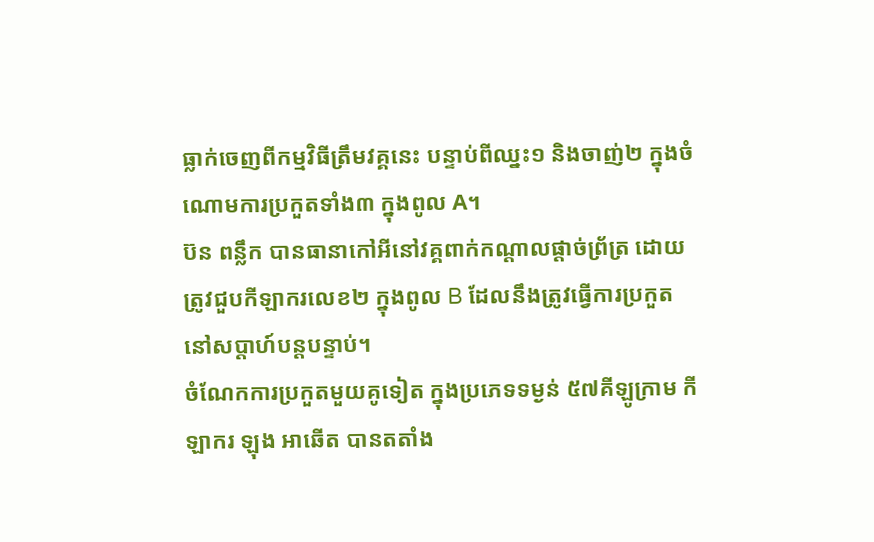ធ្លាក់ចេញពីកម្មវិធីត្រឹមវគ្គនេះ បន្ទាប់ពីឈ្នះ១ និងចាញ់២ ក្នុងចំណោមការប្រកួតទាំង៣ ក្នុងពូល A។
ប៊ន ពន្លឹក បានធានាកៅអីនៅវគ្គពាក់កណ្ដាលផ្ដាច់ព្រ័ត្រ ដោយត្រូវជួបកីឡាករលេខ២ ក្នុងពូល B ដែលនឹងត្រូវធ្វើការប្រកួតនៅសប្ដាហ៍បន្តបន្ទាប់។
ចំណែកការប្រកួតមួយគូទៀត ក្នុងប្រភេទទម្ងន់ ៥៧គីឡូក្រាម កីឡាករ ឡុង អាឆើត បានតតាំង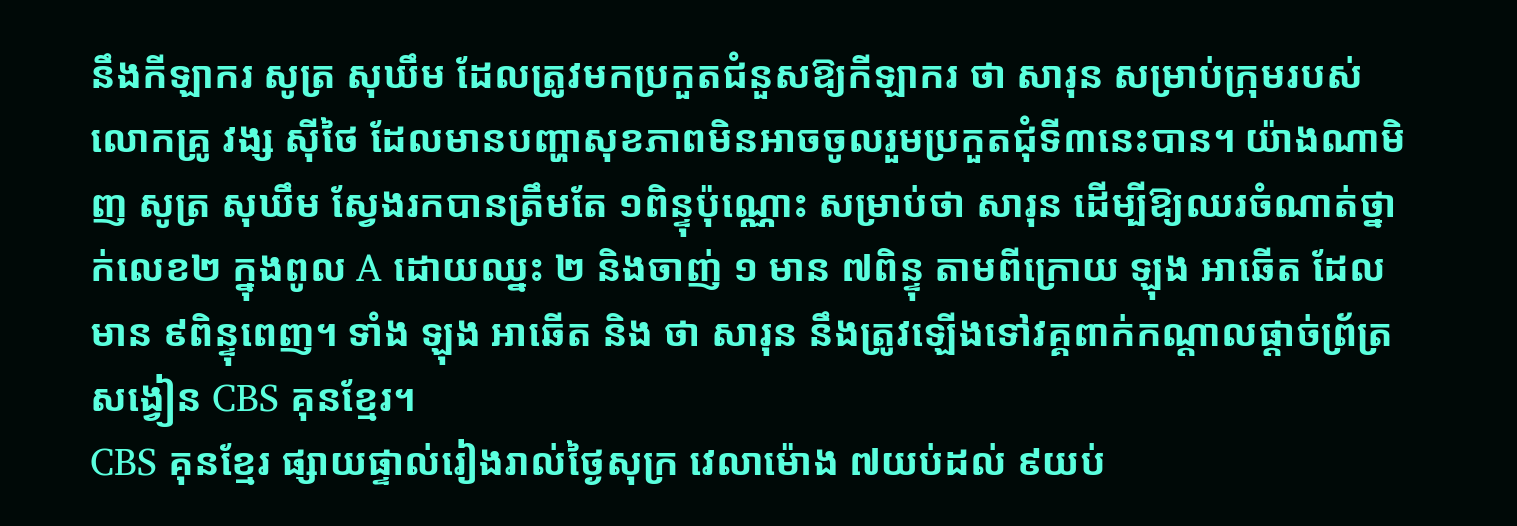នឹងកីឡាករ សូត្រ សុឃឹម ដែលត្រូវមកប្រកួតជំនួសឱ្យកីឡាករ ថា សារុន សម្រាប់ក្រុមរបស់លោកគ្រូ វង្ស ស៊ីថៃ ដែលមានបញ្ហាសុខភាពមិនអាចចូលរួមប្រកួតជុំទី៣នេះបាន។ យ៉ាងណាមិញ សូត្រ សុឃឹម ស្វែងរកបានត្រឹមតែ ១ពិន្ទុប៉ុណ្ណោះ សម្រាប់ថា សារុន ដើម្បីឱ្យឈរចំណាត់ថ្នាក់លេខ២ ក្នុងពូល A ដោយឈ្នះ ២ និងចាញ់ ១ មាន ៧ពិន្ទុ តាមពីក្រោយ ឡុង អាឆើត ដែលមាន ៩ពិន្ទុពេញ។ ទាំង ឡុង អាឆើត និង ថា សារុន នឹងត្រូវឡើងទៅវគ្គពាក់កណ្ដាលផ្ដាច់ព្រ័ត្រ សង្វៀន CBS គុនខ្មែរ។
CBS គុនខ្មែរ ផ្សាយផ្ទាល់រៀងរាល់ថ្ងៃសុក្រ វេលាម៉ោង ៧យប់ដល់ ៩យប់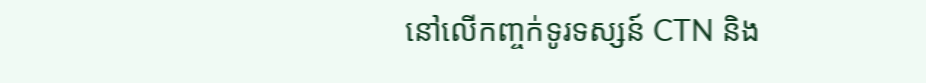នៅលើកញ្ចក់ទូរទស្សន៍ CTN និង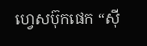ហ្វេសប៊ុកផេក “ស៊ី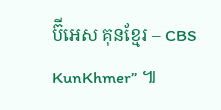ប៊ីអេស គុនខ្មែរ – CBS KunKhmer” ៕